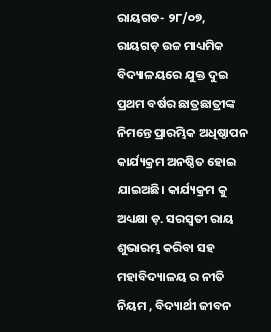ରାୟଗଡ- ୨୮/୦୭, ରାୟଗଡ଼ ଉଚ୍ଚ ମାଧ୍ୟମିକ ବିଦ୍ୟାଳୟରେ ଯୁକ୍ତ ଦୁଇ ପ୍ରଥମ ବର୍ଷର ଛାତ୍ରଛାତ୍ରୀଙ୍କ ନିମନ୍ତେ ପ୍ରାରମ୍ଭିକ ଅଧିଷ୍ଠାପନ କାର୍ଯ୍ୟକ୍ରମ ଅନଷ୍ଠିତ ହୋଇ ଯାଇଅଛି। କାର୍ଯ୍ୟକ୍ରମ କୁ ଅଧ୍ୟକ୍ଷା ଡ଼. ସରସ୍ଵତୀ ରାୟ ଶୁଭାରମ୍ଭ କରିବା ସହ ମହାବିଦ୍ୟାଳୟ ର ନୀତି ନିୟମ , ବିଦ୍ୟାର୍ଥୀ ଜୀବନ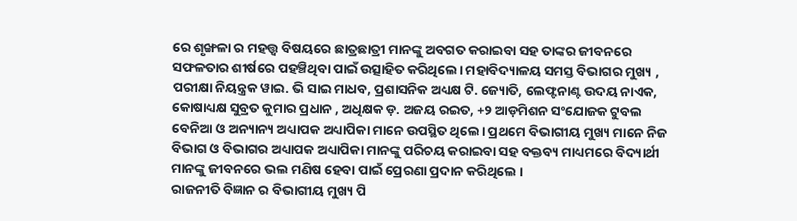ରେ ଶୃଙ୍ଖଳା ର ମହତ୍ତ୍ୱ ବିଷୟରେ ଛାତ୍ରଛାତ୍ରୀ ମାନଙ୍କୁ ଅବଗତ କରାଇବା ସହ ତାଙ୍କର ଜୀବନରେ ସଫଳତାର ଶୀର୍ଷରେ ପହଞ୍ଚିଥିବା ପାଇଁ ଉତ୍ସାହିତ କରିଥିଲେ। ମହାବିଦ୍ୟାଳୟ ସମସ୍ତ ବିଭାଗର ମୁଖ୍ୟ , ପରୀକ୍ଷା ନିୟନ୍ତ୍ରକ ୱାଇ. ଭି ସାଇ ମାଧବ, ପ୍ରଶାସନିକ ଅଧ୍ୟକ୍ଷ ଟି. ଜ୍ୟୋତି, ଲେଫ୍ଟନାଣ୍ଟ ଉଦୟ ନାଏକ, କୋଷାଧ୍ୟକ୍ଷ ସୁବ୍ରତ କୁମାର ପ୍ରଧାନ , ଅଧିକ୍ଷକ ଡ଼. ଅଜୟ ରଇତ, +୨ ଆଡ଼ମିଶନ ସଂଯୋଜକ ଟୁବଲ ବେନିଆ ଓ ଅନ୍ୟାନ୍ୟ ଅଧ୍ୟାପକ ଅଧ୍ୟାପିକା ମାନେ ଉପସ୍ଥିତ ଥିଲେ। ପ୍ରଥମେ ବିଭାଗୀୟ ମୁଖ୍ୟ ମାନେ ନିଜ ବିଭାଗ ଓ ବିଭାଗର ଅଧ୍ୟାପକ ଅଧ୍ୟାପିକା ମାନଙ୍କୁ ପରିଚୟ କରାଇବା ସହ ବକ୍ତବ୍ୟ ମାଧ୍ୟମରେ ବିଦ୍ୟାର୍ଥୀ ମାନଙ୍କୁ ଜୀବନରେ ଭଲ ମଣିଷ ହେବା ପାଇଁ ପ୍ରେରଣା ପ୍ରଦାନ କରିଥିଲେ ।
ରାଜନୀତି ବିଜ୍ଞାନ ର ବିଭାଗୀୟ ମୁଖ୍ୟ ପି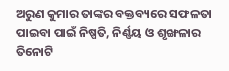ଅରୁଣ କୁମାର ତାଙ୍କର ବକ୍ତବ୍ୟରେ ସଫଳତା ପାଇବା ପାଇଁ ନିଷ୍ପତି, ନିର୍ଣ୍ଣୟ ଓ ଶୃଙ୍ଖଳାର ତିନୋଟି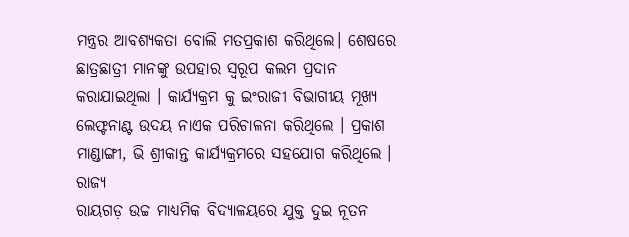ମନ୍ତ୍ରର ଆବଶ୍ୟକତା ବୋଲି ମତପ୍ରକାଶ କରିଥିଲେ। ଶେଷରେ ଛାତ୍ରଛାତ୍ରୀ ମାନଙ୍କୁ ଉପହାର ସ୍ୱରୂପ କଲମ ପ୍ରଦାନ କରାଯାଇଥିଲା । କାର୍ଯ୍ୟକ୍ରମ କୁ ଇଂରାଜୀ ବିଭାଗୀୟ ମୂଖ୍ୟ ଲେଫ୍ଟନାଣ୍ଟ ଉଦୟ ନାଏକ ପରିଚାଳନା କରିଥିଲେ । ପ୍ରକାଶ ମାଣ୍ଡାଙ୍ଗୀ, ଭି ଶ୍ରୀକାନ୍ତ କାର୍ଯ୍ୟକ୍ରମରେ ସହଯୋଗ କରିଥିଲେ ।
ରାଜ୍ୟ
ରାୟଗଡ଼ ଉଚ୍ଚ ମାଧ୍ୟମିକ ବିଦ୍ୟାଳୟରେ ଯୁକ୍ତ ଦୁଇ ନୂତନ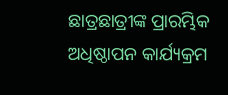ଛାତ୍ରଛାତ୍ରୀଙ୍କ ପ୍ରାରମ୍ଭିକ ଅଧିଷ୍ଠାପନ କାର୍ଯ୍ୟକ୍ରମ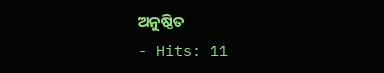ଅନୁଷ୍ଠିତ
- Hits: 11